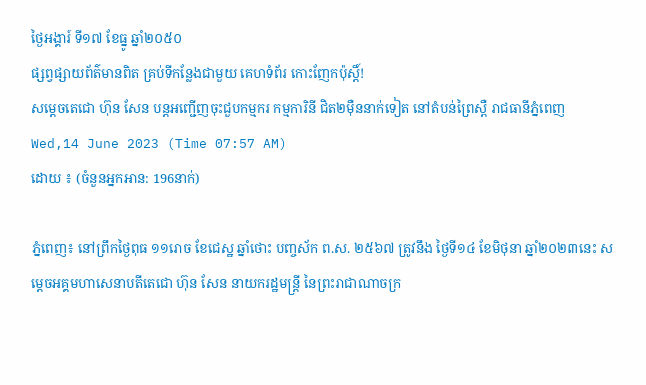ថ្ងៃអង្គារ៍ ទី១៧ ខែធ្នូ ឆ្នាំ២០៥០
ផ្សព្វផ្សាយព័ត៌មានពិត គ្រប់ទីកន្លែងជាមួយ គេហទំព័រ កោះញែកប៉ុស្តិ៍!
សម្តេចតេជោ ហ៊ុន សែន បន្តអញ្ជើញចុះជួបកម្មករ កម្មការិនី ជិត២ម៉ឺននាក់ទៀត នៅតំបន់ព្រៃស្ពឺ រាជធានីភ្នំពេញ
Wed,14 June 2023 (Time 07:57 AM)
ដោយ ៖ (ចំនួនអ្នកអាន: 196នាក់)

ភ្នំពេញ៖ នៅព្រឹកថ្ងៃពុធ ១១រោច ខែជេស្ឋ ឆ្នាំថោះ បញ្ចស័ក ព.ស. ២៥៦៧ ត្រូវនឹង ថ្ងៃទី១៤ ខែមិថុនា ឆ្នាំ២០២៣នេះ សម្តេចអគ្គមហាសេនាបតីតេជោ ហ៊ុន សែន នាយករដ្ឋមន្ត្រី នៃព្រះរាជាណាចក្រ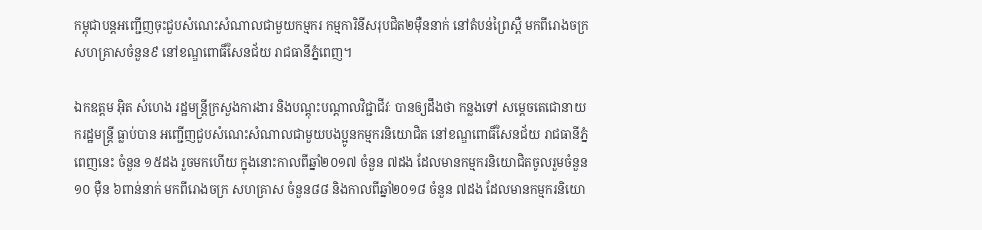កម្ពុជាបន្តអញ្ជើញចុះជួបសំណេះសំណាលជាមួយកម្មករ កម្មការិនីសរុបជិត២ម៉ឺននាក់ នៅតំបន់ព្រៃស្ពឺ មកពីរោងចក្រ សហគ្រាសចំនួន៩ នៅខណ្ឌពោធិ៍សែនជ័យ រាជធានីភ្នំពេញ។

ឯកឧត្តម អ៊ិត សំហេង រដ្ឋមន្ត្រីក្រសួងការងារ និងបណ្តុះបណ្តាលវិជ្ជាជីវៈ បានឲ្យដឹងថា កន្លងទៅ សម្តេចតេជោនាយករដ្ឋមន្ត្រី ធ្លាប់បាន អញ្ជើញជួបសំណេះសំណាលជាមួយបងប្អូនកម្មករនិយោជិត នៅខណ្ឌពោធិ៍សែនជ័យ រាជធានីភ្នំពេញនេះ ចំនួន ១៥ដង រួចមកហើយ ក្នុងនោះកាលពីឆ្នាំ២០១៧ ចំនួន ៧ដង ដែលមានកម្មករនិយោជិតចូលរួមចំនួន ១០ ម៉ឺន ៦ពាន់នាក់ មកពីរោងចក្រ សហគ្រាស ចំនួន៨៨ និងកាលពីឆ្នាំ២០១៨ ចំនួន ៧ដង ដែលមានកម្មករនិយោ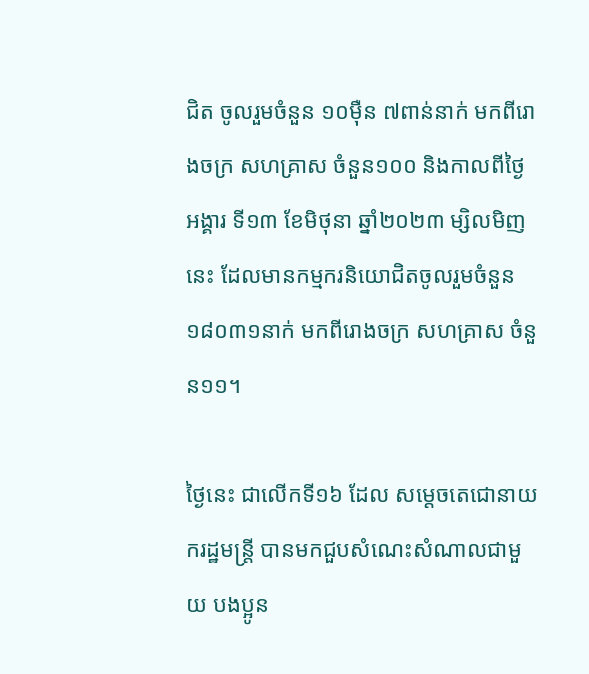ជិត ចូលរួមចំនួន ១០ម៉ឺន ៧ពាន់នាក់ មកពីរោងចក្រ សហគ្រាស ចំនួន១០០ និងកាលពីថ្ងៃអង្គារ ទី១៣ ខែមិថុនា ឆ្នាំ២០២៣ ម្សិលមិញនេះ ដែលមានកម្មករនិយោជិតចូលរួមចំនួន ១៨០៣១នាក់ មកពីរោងចក្រ សហគ្រាស ចំនួន១១។

ថ្ងៃនេះ ជាលើកទី១៦ ដែល សម្ដេចតេជោនាយករដ្ឋមន្ត្រី បានមកជួបសំណេះសំណាលជាមួយ បងប្អូន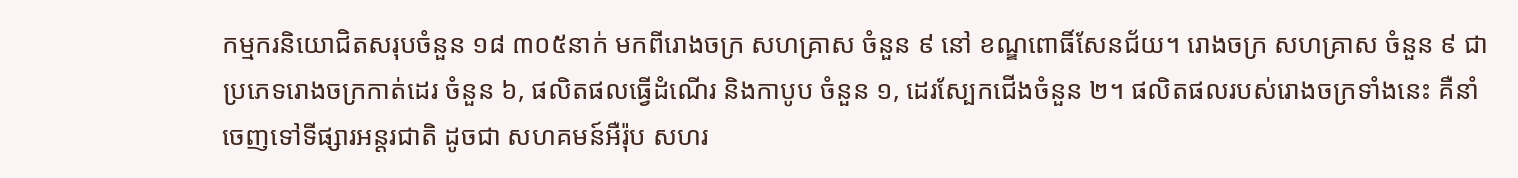កម្មករនិយោជិតសរុបចំនួន ១៨ ៣០៥នាក់ មកពីរោងចក្រ សហគ្រាស ចំនួន ៩ នៅ ខណ្ឌពោធិ៍សែនជ័យ។ រោងចក្រ សហគ្រាស ចំនួន ៩ ជាប្រភេទរោងចក្រកាត់ដេរ ចំនួន ៦, ផលិតផលធ្វើដំណើរ និងកាបូប ចំនួន ១, ដេរស្បែកជើងចំនួន ២។ ផលិតផលរបស់រោងចក្រទាំងនេះ គឺនាំចេញទៅទីផ្សារអន្តរជាតិ ដូចជា សហគមន៍អឺរ៉ុប សហរ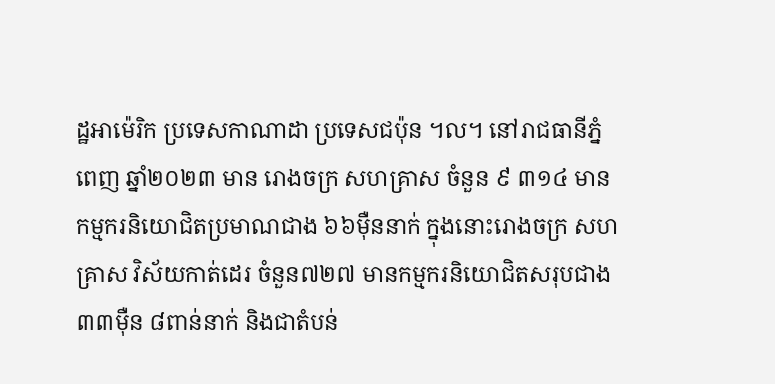ដ្ឋអាម៉េរិក ប្រទេសកាណាដា ប្រទេសជប៉ុន ។ល។ នៅរាជធានីភ្នំពេញ ឆ្នាំ២០២៣ មាន រោងចក្រ សហគ្រាស ចំនួន ៩ ៣១៤ មានកម្មករនិយោជិតប្រមាណជាង ៦៦ម៉ឺននាក់ ក្នុងនោះរោងចក្រ សហគ្រាស វិស័យកាត់ដេរ ចំនួន៧២៧ មានកម្មករនិយោជិតសរុបជាង ៣៣ម៉ឺន ៨ពាន់នាក់ និងជាតំបន់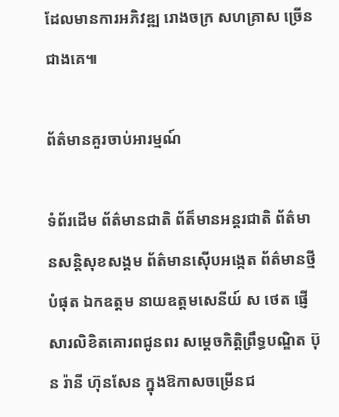ដែលមានការអភិវឌ្ឍ រោងចក្រ សហគ្រាស ច្រើនជាងគេ៕

ព័ត៌មានគួរចាប់អារម្មណ៍

ទំព័រដើម ព័ត៌មានជាតិ ព័ត៏មានអន្តរជាតិ ព័ត៌មានសន្តិសុខសង្គម ព័ត៌មានស៊ើបអង្កេត ព័ត៌មានថ្មីបំផុត ឯកឧត្តម នាយឧត្តមសេនីយ៍ ស ថេត ផ្ញើសារលិខិតគោរពជូនពរ សម្តេចកិត្តិព្រឹទ្ធបណ្ឌិត ប៊ុន រ៉ានី ហ៊ុនសែន ក្នុងឱកាសចម្រើនជ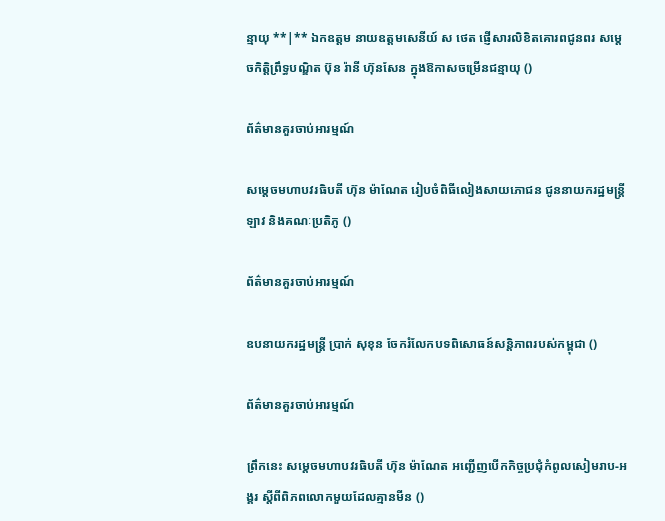ន្មាយុ **|** ឯកឧត្តម នាយឧត្តមសេនីយ៍ ស ថេត ផ្ញើសារលិខិតគោរពជូនពរ សម្តេចកិត្តិព្រឹទ្ធបណ្ឌិត ប៊ុន រ៉ានី ហ៊ុនសែន ក្នុងឱកាសចម្រើនជន្មាយុ ()

ព័ត៌មានគួរចាប់អារម្មណ៍

សម្តេចមហាបវរធិបតី ហ៊ុន ម៉ាណែត រៀបចំពិធីលៀងសាយភោជន ជូននាយករដ្ឋមន្ត្រីឡាវ និងគណៈប្រតិភូ ()

ព័ត៌មានគួរចាប់អារម្មណ៍

ឧបនាយករដ្ឋមន្ត្រី ប្រាក់ សុខុន ចែករំលែកបទពិសោធន៍សន្តិភាពរបស់កម្ពុជា ()

ព័ត៌មានគួរចាប់អារម្មណ៍

ព្រឹកនេះ សម្តេចមហាបវរធិបតី ហ៊ុន ម៉ាណែត អញ្ជើញបើកកិច្ចប្រជុំកំពូលសៀមរាប-អង្គរ ស្តីពីពិភពលោកមួយដែលគ្មានមីន ()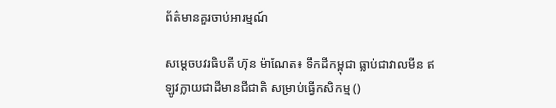ព័ត៌មានគួរចាប់អារម្មណ៍

សម្តេចបវរធិបតី ហ៊ុន ម៉ាណែត៖ ទឹកដីកម្ពុជា ធ្លាប់ជាវាលមីន ឥឡូវក្លាយជាដីមានជីជាតិ សម្រាប់ធ្វើកសិកម្ម ()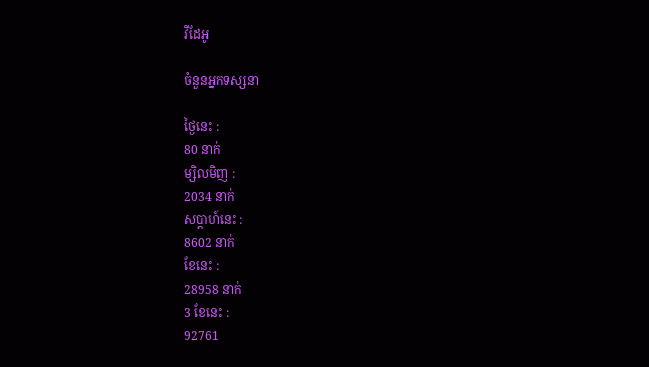វីដែអូ

ចំនួនអ្នកទស្សនា

ថ្ងៃនេះ :
80 នាក់
ម្សិលមិញ :
2034 នាក់
សប្តាហ៍នេះ :
8602 នាក់
ខែនេះ :
28958 នាក់
3 ខែនេះ :
92761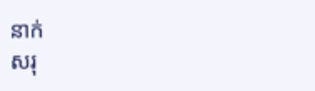នាក់
សរុ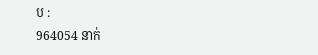ប :
964054 នាក់